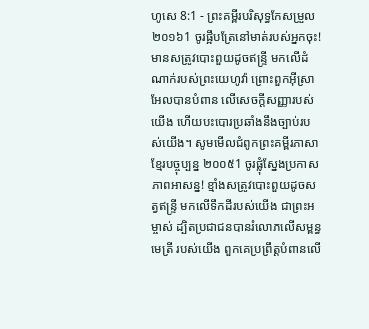ហូសេ 8:1 - ព្រះគម្ពីរបរិសុទ្ធកែសម្រួល ២០១៦1 ចូរផ្អឹបត្រែនៅមាត់របស់អ្នកចុះ! មានសត្រូវបោះពួយដូចឥន្ទ្រី មកលើដំណាក់របស់ព្រះយេហូវ៉ា ព្រោះពួកអ៊ីស្រាអែលបានបំពាន លើសេចក្ដីសញ្ញារបស់យើង ហើយបះបោរប្រឆាំងនឹងច្បាប់របស់យើង។ សូមមើលជំពូកព្រះគម្ពីរភាសាខ្មែរបច្ចុប្បន្ន ២០០៥1 ចូរផ្លុំស្នែងប្រកាសភាពអាសន្ន! ខ្មាំងសត្រូវបោះពួយដូចសត្វឥន្ទ្រី មកលើទឹកដីរបស់យើង ជាព្រះអម្ចាស់ ដ្បិតប្រជាជនបានរំលោភលើសម្ពន្ធមេត្រី របស់យើង ពួកគេប្រព្រឹត្តបំពានលើ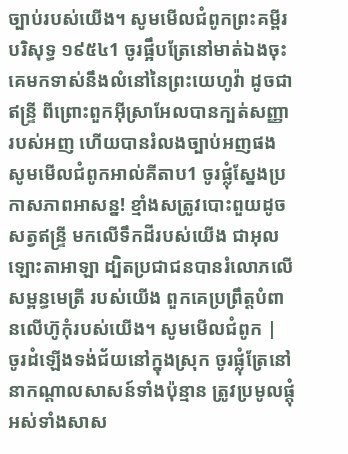ច្បាប់របស់យើង។ សូមមើលជំពូកព្រះគម្ពីរបរិសុទ្ធ ១៩៥៤1 ចូរផ្អឹបត្រែនៅមាត់ឯងចុះ គេមកទាស់នឹងលំនៅនៃព្រះយេហូវ៉ា ដូចជាឥន្ទ្រី ពីព្រោះពួកអ៊ីស្រាអែលបានក្បត់សញ្ញារបស់អញ ហើយបានរំលងច្បាប់អញផង សូមមើលជំពូកអាល់គីតាប1 ចូរផ្លុំស្នែងប្រកាសភាពអាសន្ន! ខ្មាំងសត្រូវបោះពួយដូចសត្វឥន្ទ្រី មកលើទឹកដីរបស់យើង ជាអុលឡោះតាអាឡា ដ្បិតប្រជាជនបានរំលោភលើសម្ពន្ធមេត្រី របស់យើង ពួកគេប្រព្រឹត្តបំពានលើហ៊ូកុំរបស់យើង។ សូមមើលជំពូក |
ចូរដំឡើងទង់ជ័យនៅក្នុងស្រុក ចូរផ្លុំត្រែនៅនាកណ្ដាលសាសន៍ទាំងប៉ុន្មាន ត្រូវប្រមូលផ្តុំអស់ទាំងសាស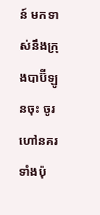ន៍ មកទាស់នឹងក្រុងបាប៊ីឡូនចុះ ចូរហៅនគរទាំងប៉ុ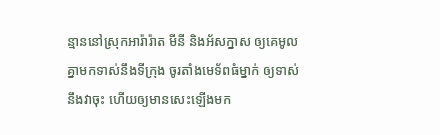ន្មាននៅស្រុកអារ៉ារ៉ាត មីនី និងអ័សក្នាស ឲ្យគេមូលគ្នាមកទាស់នឹងទីក្រុង ចូរតាំងមេទ័ពធំម្នាក់ ឲ្យទាស់នឹងវាចុះ ហើយឲ្យមានសេះឡើងមក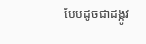បែបដូចជាដង្កូវ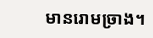មានរោមច្រាង។